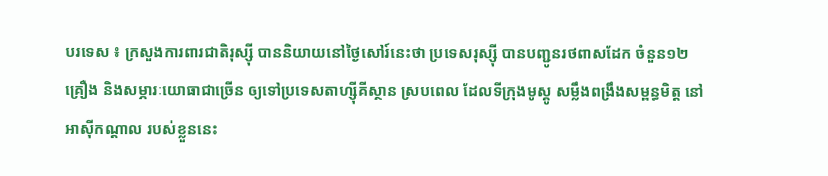បរទេស ៖ ក្រសួងការពារជាតិរុស្ស៊ី បាននិយាយនៅថ្ងៃសៅរ៍នេះថា ប្រទេសរុស្ស៊ី បានបញ្ជូនរថពាសដែក ចំនួន១២គ្រឿង និងសម្ភារៈយោធាជាច្រើន ឲ្យទៅប្រទេសតាហ្ស៊ីគីស្ថាន ស្របពេល ដែលទីក្រុងមូស្គូ សម្លឹងពង្រឹងសម្ពន្ធមិត្ត នៅអាស៊ីកណ្ដាល របស់ខ្លួននេះ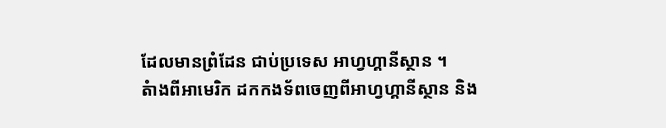ដែលមានព្រំដែន ជាប់ប្រទេស អាហ្វហ្គានីស្ថាន ។
តំាងពីអាមេរិក ដកកងទ័ពចេញពីអាហ្វហ្គានីស្ថាន និង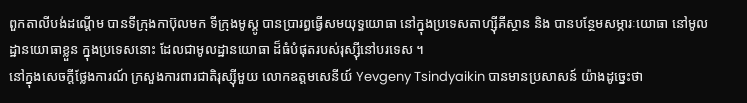ពួកតាលីបង់ដណ្ដើម បានទីក្រុងកាប៊ុលមក ទីក្រុងមូស្គូ បានប្រារព្ធធ្វើសមយុទ្ធយោធា នៅក្នុងប្រទេសតាហ្ស៊ីគីស្ថាន និង បានបន្ថែមសម្ភារៈយោធា នៅមូលដ្ឋានយោធាខ្លួន ក្នុងប្រទេសនោះ ដែលជាមូលដ្ឋានយោធា ដ៏ធំបំផុតរបស់រុស្ស៊ីនៅបរទេស ។
នៅក្នុងសេចក្តីថ្លែងការណ៍ ក្រសួងការពារជាតិរុស្ស៊ីមួយ លោកឧត្តមសេនីយ៍ Yevgeny Tsindyaikin បានមានប្រសាសន៍ យ៉ាងដូច្នេះថា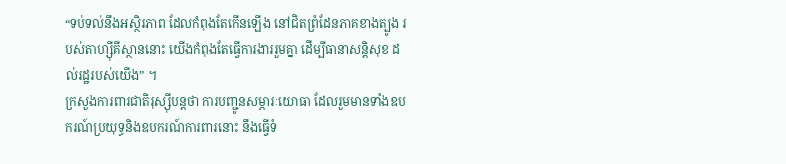“ទប់ទល់នឹងអស្ថិរភាព ដែលកំពុងតែកើនឡើង នៅជិតព្រំដែនភាគខាងត្បូង របស់តាហ្ស៊ីគីស្ថាននោះ យើងកំពុងតែធ្វើការងាររួមគ្នា ដើម្បីធានាសន្តិសុខ ដល់រដ្ឋរបស់យើង” ។
ក្រសួងការពារជាតិរុស្ស៊ីបន្តថា ការបញ្ជូនសម្ភារៈយោធា ដែលរួមមានទាំងឧបករណ៍ប្រយុទ្ធនិងឧបករណ៍ការពារនោះ នឹងធ្វើទំ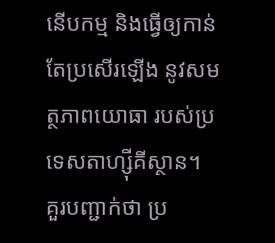នើបកម្ម និងធ្វើឲ្យកាន់តែប្រសើរឡើង នូវសមត្ថភាពយោធា របស់ប្រទេសតាហ្ស៊ីគីស្ថាន។
គួរបញ្ជាក់ថា ប្រ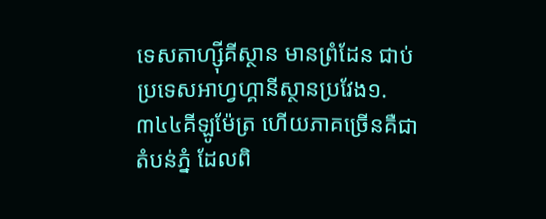ទេសតាហ្ស៊ីគីស្ថាន មានព្រំដែន ជាប់ប្រទេសអាហ្វហ្គានីស្ថានប្រវែង១.៣៤៤គីឡូម៉ែត្រ ហើយភាគច្រើនគឺជាតំបន់ភ្នំ ដែលពិ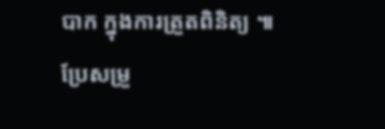បាក ក្នុងការត្រួតពិនិត្យ ៕
ប្រែសម្រួ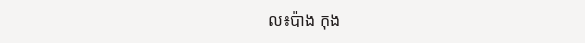ល៖ប៉ាង កុង